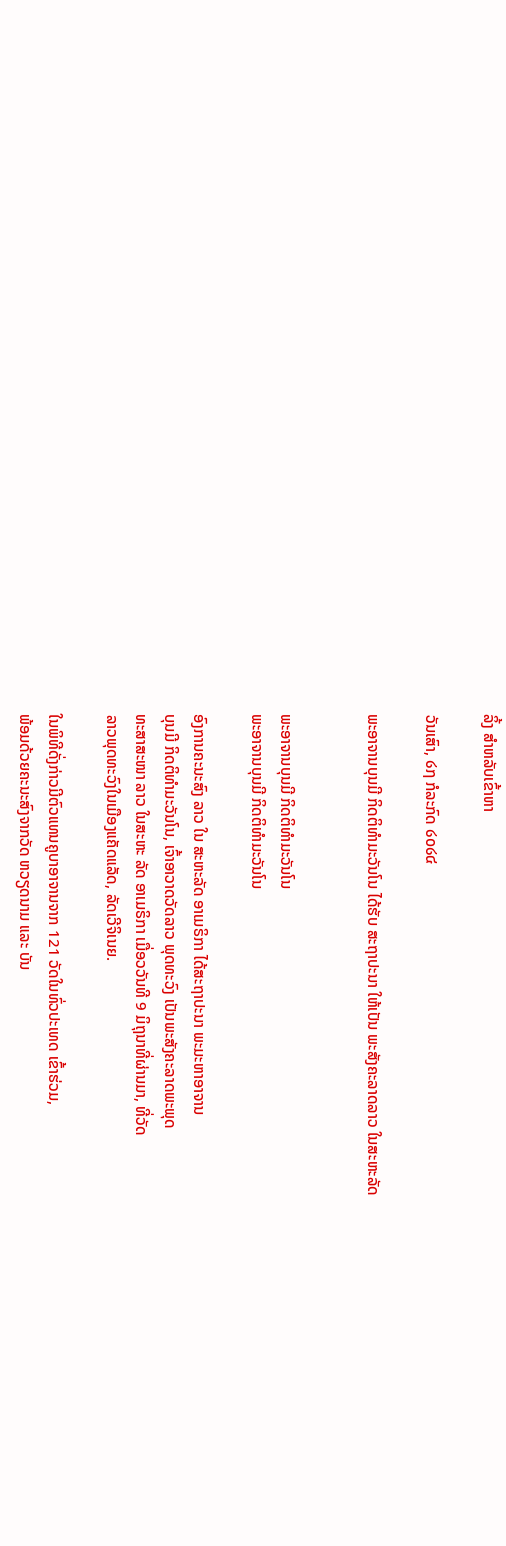ລິ້ງ ສຳຫລັບເຂົ້າຫາ

ວັນເສົາ, ໒໗ ກໍລະກົດ ໒໐໒໔

ພະອາຈານບຸນມີ ກິດຕິທຳມະວັນໂນ ໄດ້ຮັບ ສະຖາປະນາ ໃຫ້ເປັນ ພະສັງຄະລາດລາວ ໃນສະຫະລັດ


ພະອາຈານບຸນມີ ກິດຕິທຳມະວັນໂນ
ພະອາຈານບຸນມີ ກິດຕິທຳມະວັນໂນ

ອົງການຄະນະສົງ ລາວ ໃນ ສະຫະລັດ ອາເມຣິກາ ໄດ້ສະຖາປະນາ ພະມະຫາອາຈານ
ບຸນມີ ກິດຕິທຳມະວັນໂນ, ເຈົ້າອາວາດວັດລາວ ພຸດທະວົງ ເປັນພະສັງຄະລາດພະພຸດ
ທະສາສະໜາ ລາວ ໃນສະຫະ ລັດ ອາເມຣິກາ ເມື່ອວວັນທີ 9 ມິຖຸນາທີ່ຜ່ານມາ, ທີ່ວັດ
ລາວພຸດທະວົງໃນເມືອງແຄັດແລັດ, ລັດເວີຈິເນຍ.

ໃນພິທີດັ່ງກ່າວມີຕົວແທນຄູບາອາຈານຈາກ 121 ວັດໃນທົ່ວປະເທດ ເຂົ້າຮ່ວມ,
ພ້ອມດ້ວຍຄະນະສົງຈາກວັດ ຫວຽດນາມ ແລະ ບັນ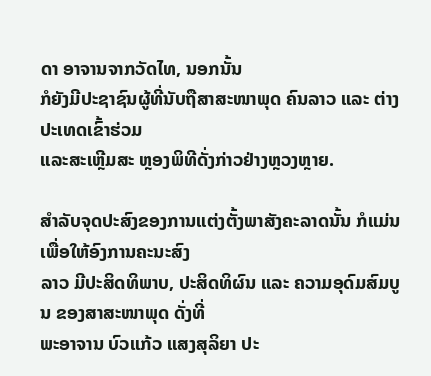ດາ ອາຈານຈາກວັດໄທ, ນອກນັ້ນ
ກໍຍັງມີປະຊາຊົນຜູ້ທີ່ນັບຖືສາສະໜາພຸດ ຄົນລາວ ແລະ ຕ່າງປະເທດເຂົ້າຮ່ວມ
ແລະສະເຫຼີມສະ ຫຼອງພິທີດັ່ງກ່າວຢ່າງຫຼວງຫຼາຍ.

ສຳລັບຈຸດປະສົງຂອງການແຕ່ງຕັ້ງພາສັງຄະລາດນັ້ນ ກໍແມ່ນເພື່ອໃຫ້ອົງການຄະນະສົງ
ລາວ ມີປະສິດທິພາບ, ປະສິດທິຜົນ ແລະ ຄວາມອຸດົມສົມບູນ ຂອງສາສະໜາພຸດ ດັ່ງທີ່
ພະອາຈານ ບົວແກ້ວ ແສງສຸລິຍາ ປະ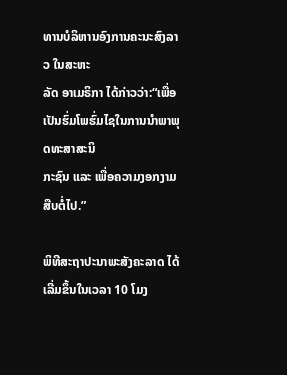ທານບໍລິຫານອົງການຄະນະສົງລາວ ໃນສະຫະ
ລັດ ອາເມຣິກາ ໄດ້ກ່າວວ່າ:“ເພື່ອເປັນຮົ່ມໂພຮົ່ມໄຊໃນການນຳພາພຸດທະສາສະນິ
ກະຊົນ ແລະ ເພື່ອຄວາມງອກງາມສືບຕໍ່ໄປ.”

ພິທີສະຖາປະນາພະສັງຄະລາດ ໄດ້ເລີ່ມຂຶ້ນໃນເວລາ 10 ໂມງ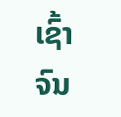ເຊົ້າຈົນ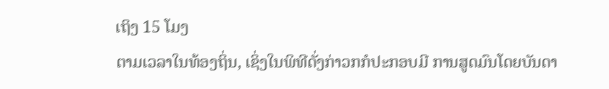ເຖິງ 15 ໂມງ
ຕາມເວລາໃນທ້ອງຖິ່ນ, ເຊິ່ງໃນພິທີດັ່ງກ່າວກກໍປະກອບມີ ການສູດມົນໂດຍບັນດາ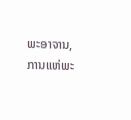ພະອາຈານ, ການແຫ່ພະ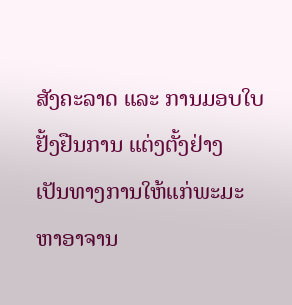ສັງຄະລາດ ແລະ ການມອບໃບຢັ້ງຢືນການ ແຕ່ງຕັ້ງຢ່າງ
ເປັນທາງການໃຫ້ແກ່ພະມະຫາອາຈານ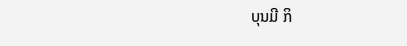ບຸນມີ ກິ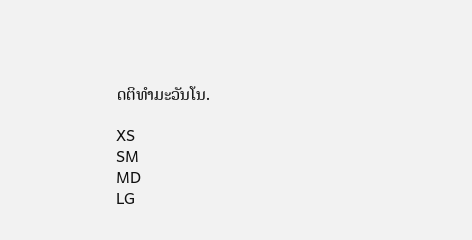ດຕິທຳມະວັນໂນ.

XS
SM
MD
LG